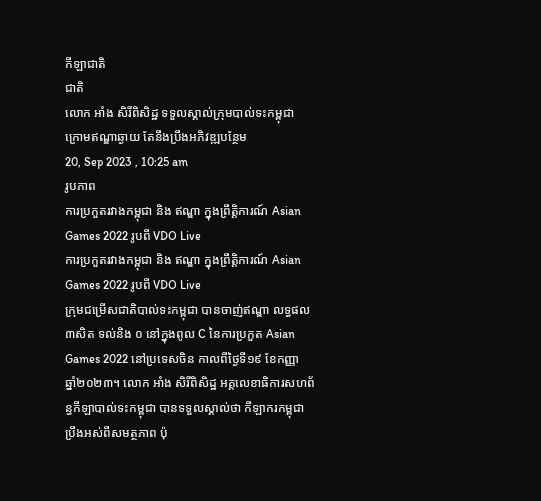កីឡាជាតិ
ជាតិ
លោក អាំង សិរីពិសិដ្ឋ ទទួលស្គាល់ក្រុមបាល់ទះកម្ពុជា ក្រោមឥណ្ឌាឆ្ងាយ តែនឹងប្រឹងអភិវឌ្ឍបន្ថែម
20, Sep 2023 , 10:25 am
រូបភាព
ការប្រកួតរវាងកម្ពុជា និង ឥណ្ឌា ក្នុងព្រឹត្តិការណ៍ Asian Games 2022 រូបពី VDO Live
ការប្រកួតរវាងកម្ពុជា និង ឥណ្ឌា ក្នុងព្រឹត្តិការណ៍ Asian Games 2022 រូបពី VDO Live
ក្រុមជម្រើសជាតិបាល់ទះកម្ពុជា បានចាញ់ឥណ្ឌា លទ្ធផល ៣សិត ទល់និង ០ នៅក្នុងពូល C នៃការប្រកួត Asian Games 2022 នៅប្រទេសចិន កាលពីថ្ងៃទី១៩ ខែកញ្ញា ឆ្នាំ២០២៣។ លោក អាំង សិរីពិសិដ្ឋ អគ្គលេខាធិការសហព័ន្ធកីឡាបាល់ទះកម្ពុជា បានទទួលស្គាល់ថា កីឡាករកម្ពុជា ប្រឹងអស់ពីសមត្ថភាព ប៉ុ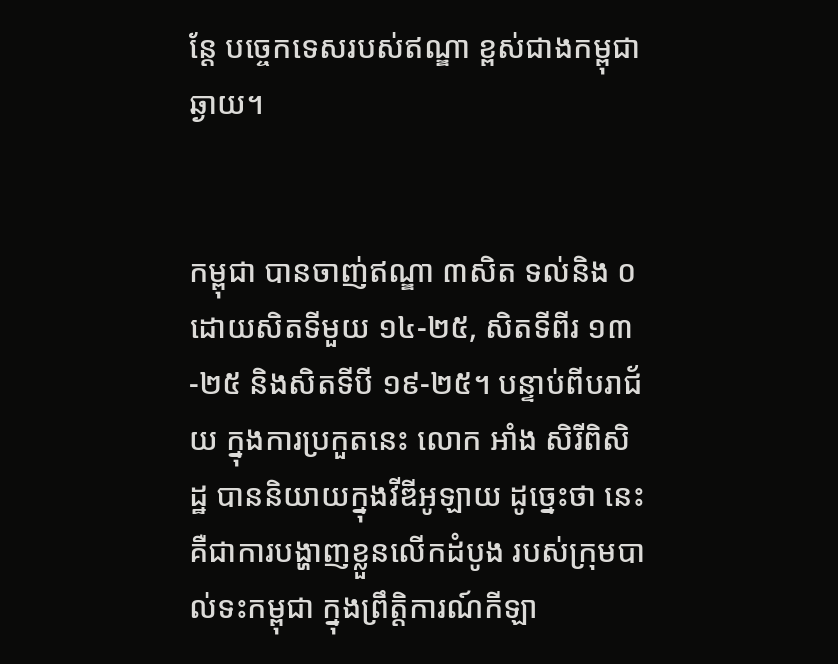ន្ដែ បច្ចេកទេសរបស់ឥណ្ឌា ខ្ពស់ជាងកម្ពុជាឆ្ងាយ។


កម្ពុជា បានចាញ់ឥណ្ឌា ៣សិត ទល់និង ០ ដោយសិតទីមួយ ១៤-២៥, សិតទីពីរ ១៣-២៥ និងសិតទីបី ១៩-២៥។ បន្ទាប់ពីបរាជ័យ ក្នុងការប្រកួតនេះ លោក អាំង សិរីពិសិដ្ឋ បាននិយាយក្នុងវីឌីអូឡាយ ដូច្នេះថា នេះ គឺជាការបង្ហាញខ្លួនលើកដំបូង របស់ក្រុមបាល់ទះកម្ពុជា ក្នុងព្រឹត្តិការណ៍កីឡា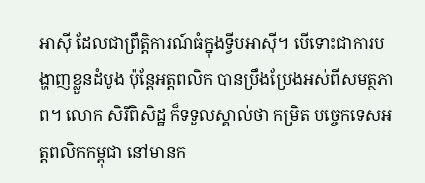អាស៊ី ដែលជាព្រឹត្តិការណ៍ធំក្នុងទ្វីបអាស៊ី។ បើទោះជាការបង្ហាញខ្លួនដំបូង ប៉ុន្ដែអត្ដពលិក បានប្រឹងប្រែងអស់ពីសមត្ថភាព។ លោក សិរីពិសិដ្ឋ ក៏ទទួលស្គាល់ថា កម្រិត បច្ចេកទេសអត្ដពលិកកម្ពុជា នៅមានក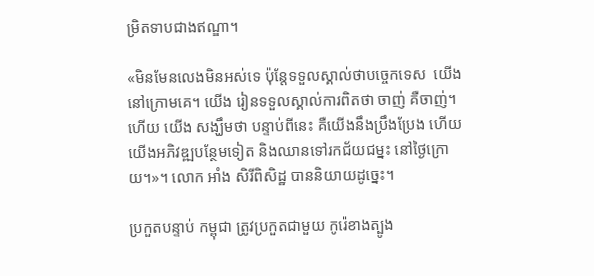ម្រិតទាបជាងឥណ្ឌា។

«មិនមែនលេងមិនអស់ទេ ប៉ុន្ដែទទួលស្គាល់ថាបច្ចេកទេស  យើងនៅក្រោមគេ។ យើង រៀនទទួលស្គាល់ការពិតថា ចាញ់ គឺចាញ់។ ហើយ យើង សង្ឃឹមថា បន្ទាប់ពីនេះ គឺយើងនឹងប្រឹងប្រែង ហើយយើងអភិវឌ្ឍបន្ថែមទៀត និងឈានទៅរកជ័យជម្នះ នៅថ្ងៃក្រោយ។»។ លោក អាំង សិរីពិសិដ្ឋ បាននិយាយដូច្នេះ។

ប្រកួតបន្ទាប់ កម្ពុជា ត្រូវប្រកួតជាមួយ កូរ៉េខាងត្បូង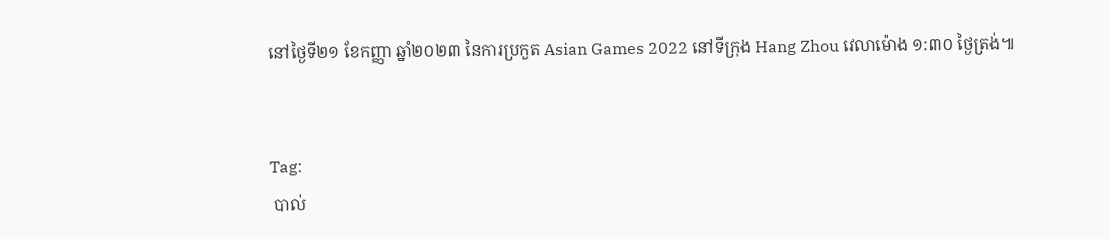នៅថ្ងៃទី២១ ខែកញ្ញា ឆ្នាំ២០២៣ នៃការប្រកួត Asian Games 2022 នៅទីក្រុង Hang Zhou វេលាម៉ោង ១:៣០ ថ្ងៃត្រង់៕


Tag:
 បាល់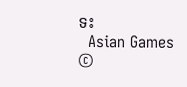ទះ
  Asian Games
©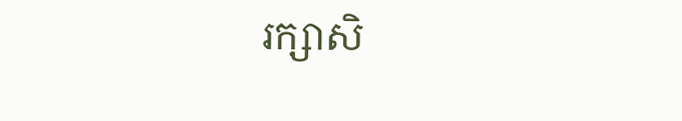រក្សាសិ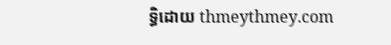ទ្ធិដោយ thmeythmey.com